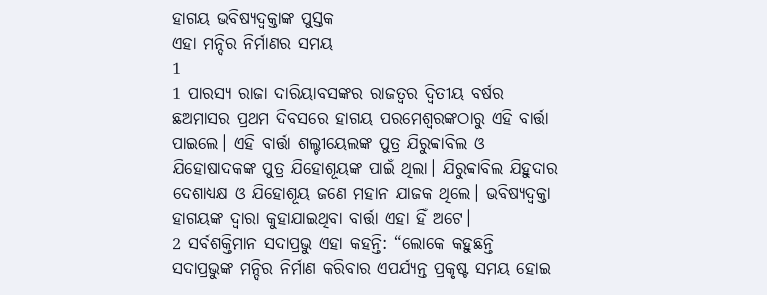ହାଗୟ ଭବିଷ୍ୟଦ୍ବକ୍ତାଙ୍କ ପୁସ୍ତକ
ଏହା ମନ୍ଦିର ନିର୍ମାଣର ସମୟ
1
1 ପାରସ୍ୟ ରାଜା ଦାରିୟାବସଙ୍କର ରାଜତ୍ୱର ଦ୍ୱିତୀୟ ବର୍ଷର ଛଅମାସର ପ୍ରଥମ ଦିବସରେ ହାଗୟ ପରମେଶ୍ୱରଙ୍କଠାରୁ ଏହି ବାର୍ତ୍ତା ପାଇଲେ। ଏହି ବାର୍ତ୍ତା ଶଲ୍ଟୀୟେଲଙ୍କ ପୁତ୍ର ଯିରୁବ୍ବାବିଲ ଓ ଯିହୋଷାଦକଙ୍କ ପୁତ୍ର ଯିହୋଶୂୟଙ୍କ ପାଇଁ ଥିଲା। ଯିରୁବ୍ବାବିଲ ଯିହୁଦାର ଦେଶାଧ୍ୟକ୍ଷ ଓ ଯିହୋଶୂୟ ଜଣେ ମହାନ ଯାଜକ ଥିଲେ। ଭବିଷ୍ୟଦ୍ବକ୍ତା ହାଗୟଙ୍କ ଦ୍ୱାରା କୁହାଯାଇଥିବା ବାର୍ତ୍ତା ଏହା ହିଁ ଅଟେ।
2 ସର୍ବଶକ୍ତିମାନ ସଦାପ୍ରଭୁ ଏହା କହନ୍ତି: “ଲୋକେ କହୁଛନ୍ତି ସଦାପ୍ରଭୁଙ୍କ ମନ୍ଦିର ନିର୍ମାଣ କରିବାର ଏପର୍ଯ୍ୟନ୍ତ ପ୍ରକୃଷ୍ଟ ସମୟ ହୋଇ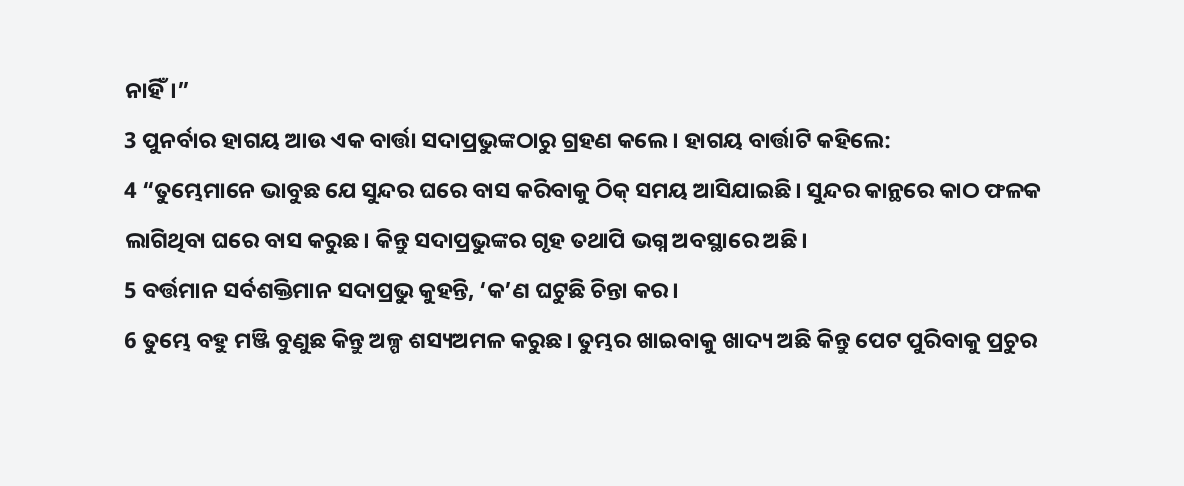ନାହିଁ।”
3 ପୁନର୍ବାର ହାଗୟ ଆଉ ଏକ ବାର୍ତ୍ତା ସଦାପ୍ରଭୁଙ୍କଠାରୁ ଗ୍ରହଣ କଲେ। ହାଗୟ ବାର୍ତ୍ତାଟି କହିଲେ:
4 “ତୁମ୍ଭେମାନେ ଭାବୁଛ ଯେ ସୁନ୍ଦର ଘରେ ବାସ କରିବାକୁ ଠିକ୍ ସମୟ ଆସିଯାଇଛି। ସୁନ୍ଦର କାନ୍ଥରେ କାଠ ଫଳକ ଲାଗିଥିବା ଘରେ ବାସ କରୁଛ। କିନ୍ତୁ ସଦାପ୍ରଭୁଙ୍କର ଗୃହ ତଥାପି ଭଗ୍ନ ଅବସ୍ଥାରେ ଅଛି।
5 ବର୍ତ୍ତମାନ ସର୍ବଶକ୍ତିମାନ ସଦାପ୍ରଭୁ କୁହନ୍ତି, ‘କ’ଣ ଘଟୁଛି ଚିନ୍ତା କର।
6 ତୁମ୍ଭେ ବହୁ ମଞ୍ଜି ବୁଣୁଛ କିନ୍ତୁ ଅଳ୍ପ ଶସ୍ୟଅମଳ କରୁଛ। ତୁମ୍ଭର ଖାଇବାକୁ ଖାଦ୍ୟ ଅଛି କିନ୍ତୁ ପେଟ ପୁରିବାକୁ ପ୍ରଚୁର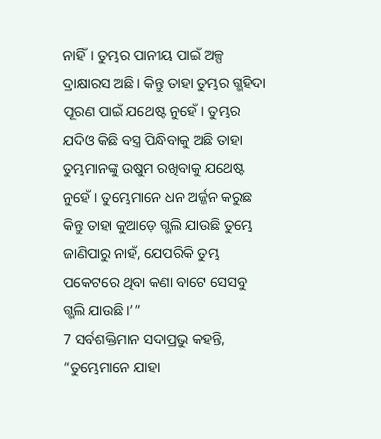ନାହିଁ। ତୁମ୍ଭର ପାନୀୟ ପାଇଁ ଅଳ୍ପ ଦ୍ରାକ୍ଷାରସ ଅଛି। କିନ୍ତୁ ତାହା ତୁମ୍ଭର ଗ୍ଭହିଦା ପୂରଣ ପାଇଁ ଯଥେଷ୍ଟ ନୁହେଁ। ତୁମ୍ଭର ଯଦିଓ କିଛି ବସ୍ତ୍ର ପିନ୍ଧିବାକୁ ଅଛି ତାହା ତୁମ୍ଭମାନଙ୍କୁ ଉଷୁମ ରଖିବାକୁ ଯଥେଷ୍ଟ ନୁହେଁ। ତୁମ୍ଭେମାନେ ଧନ ଅର୍ଜ୍ଜନ କରୁଛ କିନ୍ତୁ ତାହା କୁଆଡ଼େ ଗ୍ଭଲି ଯାଉଛି ତୁମ୍ଭେ ଜାଣିପାରୁ ନାହଁ, ଯେପରିକି ତୁମ୍ଭ ପକେଟରେ ଥିବା କଣା ବାଟେ ସେସବୁ ଗ୍ଭଲି ଯାଉଛି।’”
7 ସର୍ବଶକ୍ତିମାନ ସଦାପ୍ରଭୁ କହନ୍ତି, “ତୁମ୍ଭେମାନେ ଯାହା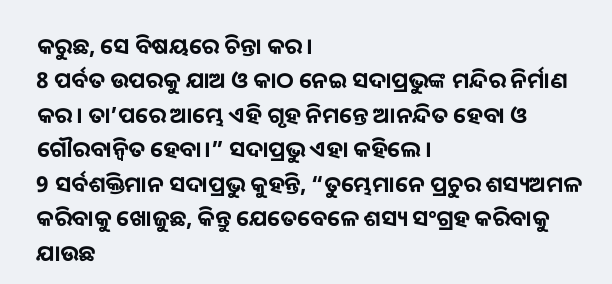କରୁଛ, ସେ ବିଷୟରେ ଚିନ୍ତା କର।
8 ପର୍ବତ ଉପରକୁ ଯାଅ ଓ କାଠ ନେଇ ସଦାପ୍ରଭୁଙ୍କ ମନ୍ଦିର ନିର୍ମାଣ କର। ତା’ପରେ ଆମ୍ଭେ ଏହି ଗୃହ ନିମନ୍ତେ ଆନନ୍ଦିତ ହେବା ଓ ଗୌରବାନ୍ୱିତ ହେବା।” ସଦାପ୍ରଭୁ ଏହା କହିଲେ।
9 ସର୍ବଶକ୍ତିମାନ ସଦାପ୍ରଭୁ କୁହନ୍ତି, “ତୁମ୍ଭେମାନେ ପ୍ରଚୁର ଶସ୍ୟଅମଳ କରିବାକୁ ଖୋଜୁଛ, କିନ୍ତୁ ଯେତେବେଳେ ଶସ୍ୟ ସଂଗ୍ରହ କରିବାକୁ ଯାଉଛ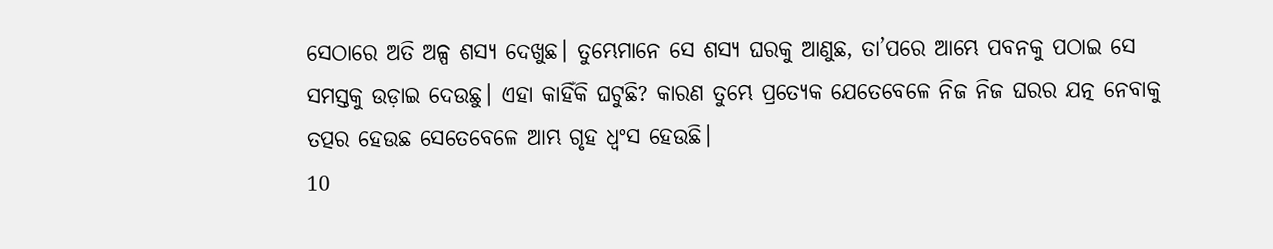ସେଠାରେ ଅତି ଅଳ୍ପ ଶସ୍ୟ ଦେଖୁଛ। ତୁମ୍ଭେମାନେ ସେ ଶସ୍ୟ ଘରକୁ ଆଣୁଛ, ତା’ପରେ ଆମ୍ଭେ ପବନକୁ ପଠାଇ ସେ ସମସ୍ତକୁ ଉଡ଼ାଇ ଦେଉଛୁ। ଏହା କାହିଁକି ଘଟୁଛି? କାରଣ ତୁମ୍ଭେ ପ୍ରତ୍ୟେକ ଯେତେବେଳେ ନିଜ ନିଜ ଘରର ଯତ୍ନ ନେବାକୁ ତତ୍ପର ହେଉଛ ସେତେବେଳେ ଆମ୍ଭ ଗୃହ ଧ୍ୱଂସ ହେଉଛି।
10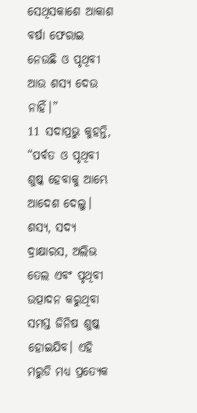ସେଥିସକାଶେ ଆକାଶ ବର୍ଷା ଫେରାଇ ନେଉଛି ଓ ପୃଥିବୀ ଆଉ ଶସ୍ୟ ଦେଉ ନାହିଁ।”
11 ସଦାପ୍ରଭୁ କୁହନ୍ତି, “ପର୍ବତ ଓ ପୃଥିବୀ ଶୁଷ୍କ ହେବାକୁ ଆମ୍ଭେ ଆଦେଶ ଦେଲୁ। ଶସ୍ୟ, ସଦ୍ୟ ଦ୍ରାକ୍ଷାରସ, ଅଲିଭ ତେଲ ଏବଂ ପୃଥିବୀ ଉତ୍ପାଦନ କରୁଥିବା ସମସ୍ତ ଜିନିଷ ଶୁଷ୍କ ହୋଇଯିବ। ଏହି ମରୁଡି ମଧ୍ୟ ପ୍ରତ୍ୟେକ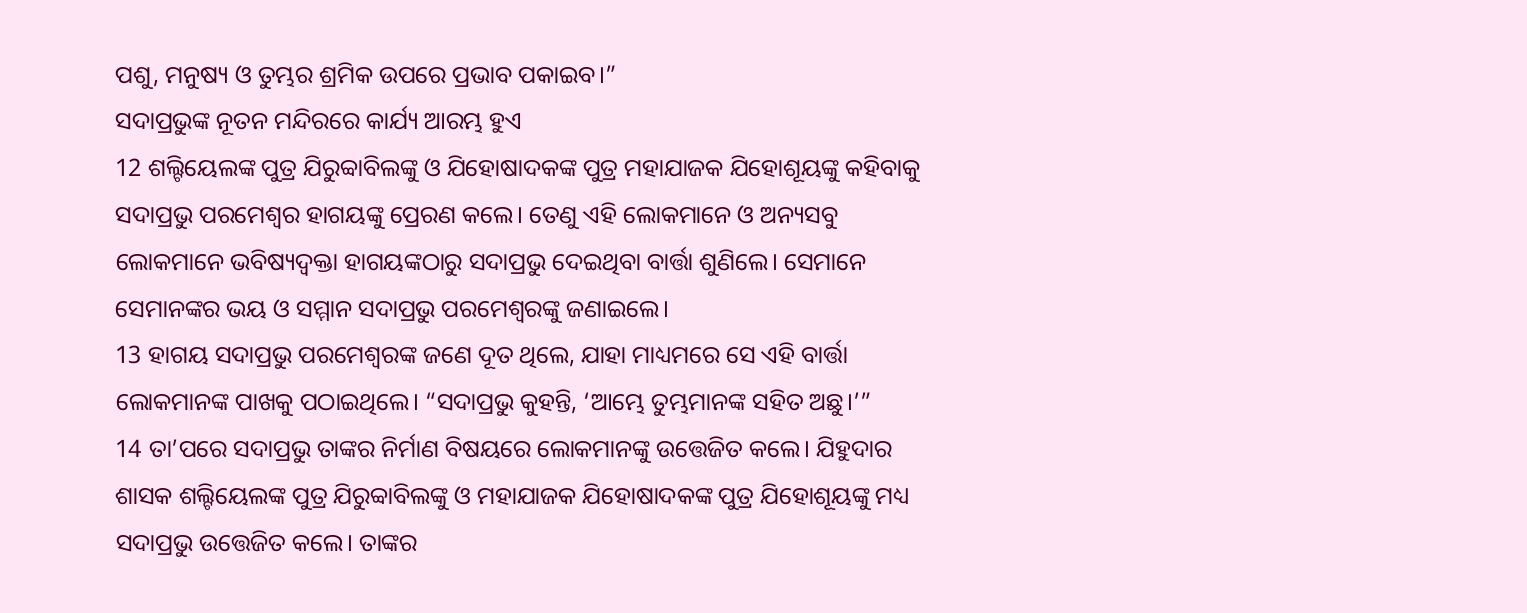ପଶୁ, ମନୁଷ୍ୟ ଓ ତୁମ୍ଭର ଶ୍ରମିକ ଉପରେ ପ୍ରଭାବ ପକାଇବ।”
ସଦାପ୍ରଭୁଙ୍କ ନୂତନ ମନ୍ଦିରରେ କାର୍ଯ୍ୟ ଆରମ୍ଭ ହୁଏ
12 ଶଲ୍ଟିୟେଲଙ୍କ ପୁତ୍ର ଯିରୁବ୍ବାବିଲଙ୍କୁ ଓ ଯିହୋଷାଦକଙ୍କ ପୁତ୍ର ମହାଯାଜକ ଯିହୋଶୂୟଙ୍କୁ କହିବାକୁ ସଦାପ୍ରଭୁ ପରମେଶ୍ୱର ହାଗୟଙ୍କୁ ପ୍ରେରଣ କଲେ। ତେଣୁ ଏହି ଲୋକମାନେ ଓ ଅନ୍ୟସବୁ ଲୋକମାନେ ଭବିଷ୍ୟଦ୍ବକ୍ତା ହାଗୟଙ୍କଠାରୁ ସଦାପ୍ରଭୁ ଦେଇଥିବା ବାର୍ତ୍ତା ଶୁଣିଲେ। ସେମାନେ ସେମାନଙ୍କର ଭୟ ଓ ସମ୍ମାନ ସଦାପ୍ରଭୁ ପରମେଶ୍ୱରଙ୍କୁ ଜଣାଇଲେ।
13 ହାଗୟ ସଦାପ୍ରଭୁ ପରମେଶ୍ୱରଙ୍କ ଜଣେ ଦୂତ ଥିଲେ, ଯାହା ମାଧ୍ୟମରେ ସେ ଏହି ବାର୍ତ୍ତା ଲୋକମାନଙ୍କ ପାଖକୁ ପଠାଇଥିଲେ। “ସଦାପ୍ରଭୁ କୁହନ୍ତି, ‘ଆମ୍ଭେ ତୁମ୍ଭମାନଙ୍କ ସହିତ ଅଛୁ।’”
14 ତା’ପରେ ସଦାପ୍ରଭୁ ତାଙ୍କର ନିର୍ମାଣ ବିଷୟରେ ଲୋକମାନଙ୍କୁ ଉତ୍ତେଜିତ କଲେ। ଯିହୁଦାର ଶାସକ ଶଲ୍ଟିୟେଲଙ୍କ ପୁତ୍ର ଯିରୁବ୍ବାବିଲଙ୍କୁ ଓ ମହାଯାଜକ ଯିହୋଷାଦକଙ୍କ ପୁତ୍ର ଯିହୋଶୂୟଙ୍କୁ ମଧ୍ୟ ସଦାପ୍ରଭୁ ଉତ୍ତେଜିତ କଲେ। ତାଙ୍କର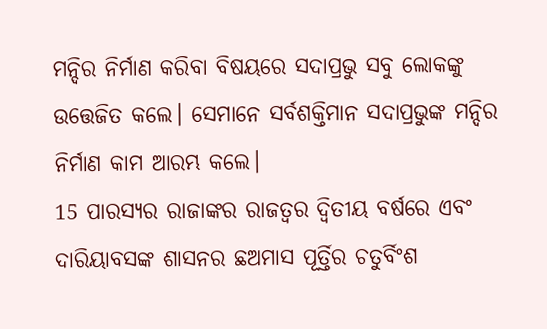ମନ୍ଦିର ନିର୍ମାଣ କରିବା ବିଷୟରେ ସଦାପ୍ରଭୁ ସବୁ ଲୋକଙ୍କୁ ଉତ୍ତେଜିତ କଲେ। ସେମାନେ ସର୍ବଶକ୍ତିମାନ ସଦାପ୍ରଭୁଙ୍କ ମନ୍ଦିର ନିର୍ମାଣ କାମ ଆରମ୍ଭ କଲେ।
15 ପାରସ୍ୟର ରାଜାଙ୍କର ରାଜତ୍ୱର ଦ୍ୱିତୀୟ ବର୍ଷରେ ଏବଂ ଦାରିୟାବସଙ୍କ ଶାସନର ଛଅମାସ ପୂର୍ତ୍ତିର ଚତୁର୍ବିଂଶ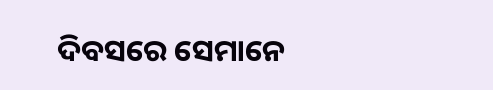ଦିବସରେ ସେମାନେ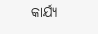କାର୍ଯ୍ୟ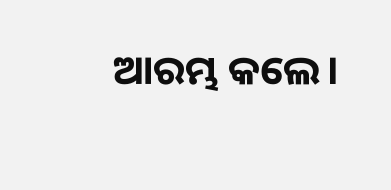ଆରମ୍ଭ କଲେ।